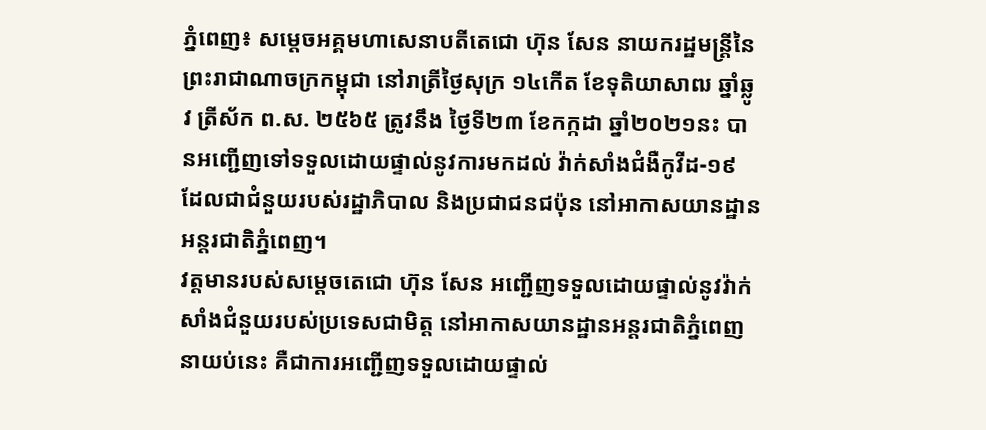ភ្នំពេញ៖ សម្តេចអគ្គមហាសេនាបតីតេជោ ហ៊ុន សែន នាយករដ្ឋមន្ត្រីនៃព្រះរាជាណាចក្រកម្ពុជា នៅរាត្រីថ្ងៃសុក្រ ១៤កើត ខែទុតិយាសាឍ ឆ្នាំឆ្លូវ ត្រីស័ក ព.ស. ២៥៦៥ ត្រូវនឹង ថ្ងៃទី២៣ ខែកក្កដា ឆ្នាំ២០២១នះ បានអញ្ជើញទៅទទួលដោយផ្ទាល់នូវការមកដល់ វ៉ាក់សាំងជំងឺកូវីដ-១៩ ដែលជាជំនួយរបស់រដ្ឋាភិបាល និងប្រជាជនជប៉ុន នៅអាកាសយានដ្ឋានអន្តរជាតិភ្នំពេញ។
វត្តមានរបស់សម្តេចតេជោ ហ៊ុន សែន អញ្ជើញទទួលដោយផ្ទាល់នូវវ៉ាក់សាំងជំនួយរបស់ប្រទេសជាមិត្ត នៅអាកាសយានដ្ឋានអន្តរជាតិភ្នំពេញនាយប់នេះ គឺជាការអញ្ជើញទទួលដោយផ្ទាល់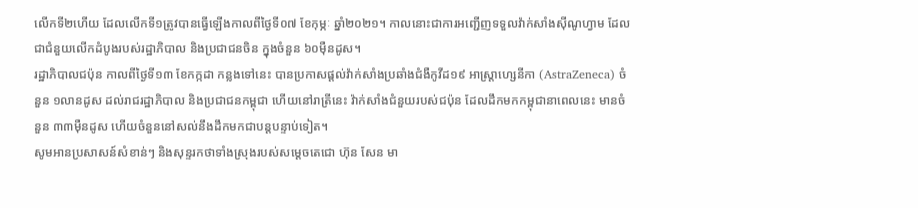លើកទី២ហើយ ដែលលើកទី១ត្រូវបានធ្វើឡើងកាលពីថ្ងៃទី០៧ ខែកុម្ភៈ ឆ្នាំ២០២១។ កាលនោះជាការអញ្ជើញទទួលវ៉ាក់សាំងស៊ីណូហ្វាម ដែលជាជំនួយលើកដំបូងរបស់រដ្ឋាភិបាល និងប្រជាជនចិន ក្នុងចំនួន ៦០ម៉ឺនដូស។
រដ្ឋាភិបាលជប៉ុន កាលពីថ្ងៃទី១៣ ខែកក្កដា កន្លងទៅនេះ បានប្រកាសផ្តល់វ៉ាក់សាំងប្រឆាំងជំងឺកូវីដ១៩ អាស្ត្រាហ្សេនីកា (AstraZeneca) ចំនួន ១លានដូស ដល់រាជរដ្ឋាភិបាល និងប្រជាជនកម្ពុជា ហើយនៅរាត្រីនេះ វ៉ាក់សាំងជំនួយរបស់ជប៉ុន ដែលដឹកមកកម្ពុជានាពេលនេះ មានចំនួន ៣៣ម៉ឺនដូស ហើយចំនួននៅសល់នឹងដឹកមកជាបន្តបន្ទាប់ទៀត។
សូមអានប្រសាសន៍សំខាន់ៗ និងសុន្ទរកថាទាំងស្រុងរបស់សម្តេចតេជោ ហ៊ុន សែន មា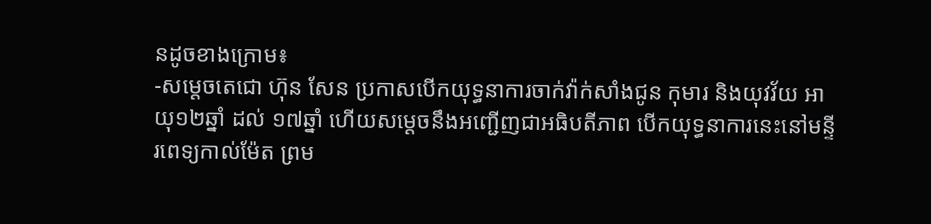នដូចខាងក្រោម៖
-សម្តេចតេជោ ហ៊ុន សែន ប្រកាសបើកយុទ្ធនាការចាក់វ៉ាក់សាំងជូន កុមារ និងយុវវ័យ អាយុ១២ឆ្នាំ ដល់ ១៧ឆ្នាំ ហើយសម្តេចនឹងអញ្ជើញជាអធិបតីភាព បើកយុទ្ធនាការនេះនៅមន្ទីរពេទ្យកាល់ម៉ែត ព្រម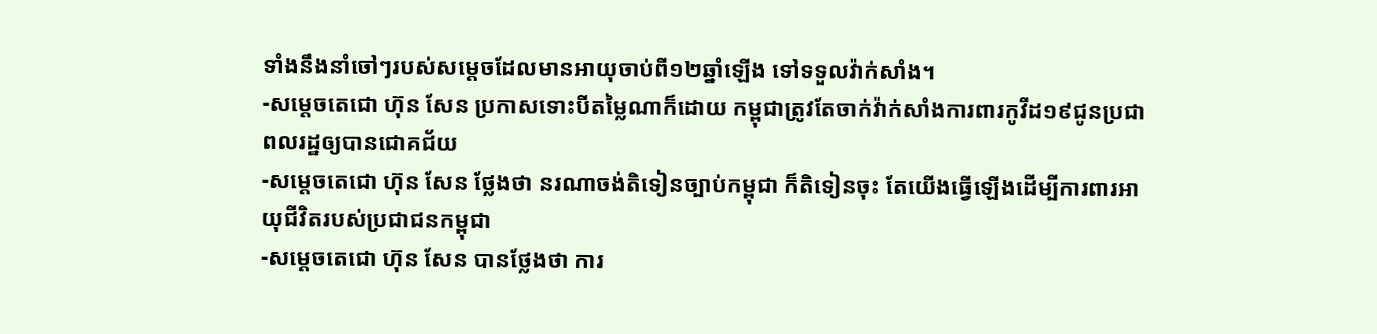ទាំងនឹងនាំចៅៗរបស់សម្តេចដែលមានអាយុចាប់ពី១២ឆ្នាំឡើង ទៅទទួលវ៉ាក់សាំង។
-សម្តេចតេជោ ហ៊ុន សែន ប្រកាសទោះបីតម្លៃណាក៏ដោយ កម្ពុជាត្រូវតែចាក់វ៉ាក់សាំងការពារកូវីដ១៩ជូនប្រជាពលរដ្ឋឲ្យបានជោគជ័យ
-សម្តេចតេជោ ហ៊ុន សែន ថ្លែងថា នរណាចង់តិទៀនច្បាប់កម្ពុជា ក៏តិទៀនចុះ តែយើងធ្វើឡើងដើម្បីការពារអាយុជីវិតរបស់ប្រជាជនកម្ពុជា
-សម្តេចតេជោ ហ៊ុន សែន បានថ្លែងថា ការ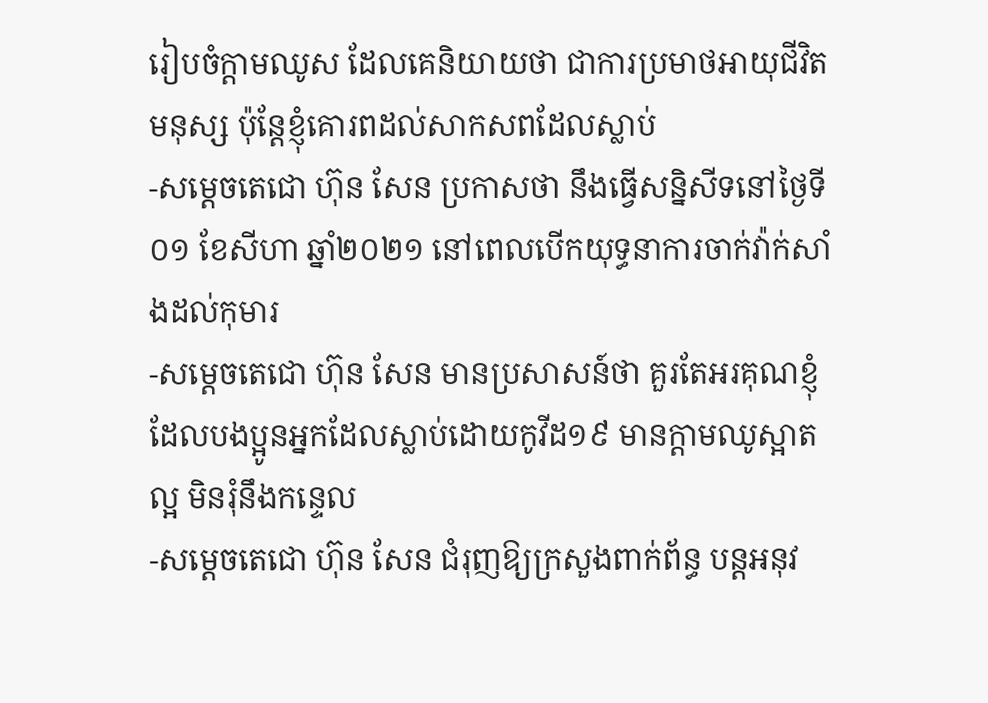រៀបចំក្តាមឈូស ដែលគេនិយាយថា ជាការប្រមាថអាយុជីវិតមនុស្ស ប៉ុន្តែខ្ញុំគោរពដល់សាកសពដែលស្លាប់
-សម្តេចតេជោ ហ៊ុន សែន ប្រកាសថា នឹងធ្វើសន្និសីទនៅថ្ងៃទី០១ ខែសីហា ឆ្នាំ២០២១ នៅពេលបើកយុទ្ធនាការចាក់វ៉ាក់សាំងដល់កុមារ
-សម្តេចតេជោ ហ៊ុន សែន មានប្រសាសន៍ថា គួរតែអរគុណខ្ញុំដែលបងប្អូនអ្នកដែលស្លាប់ដោយកូវីដ១៩ មានក្តាមឈូស្អាតល្អ មិនរុំនឹងកន្ទេល
-សម្តេចតេជោ ហ៊ុន សែន ជំរុញឱ្យក្រសួងពាក់ព័ន្ធ បន្តអនុវ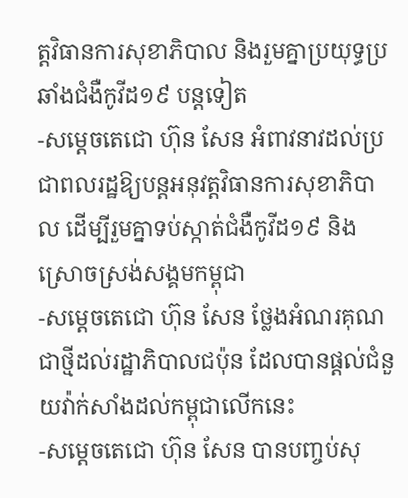ត្តវិធានការសុខាភិបាល និងរួមគ្នាប្រយុទ្ធប្រឆាំងជំងឺកូវីដ១៩ បន្តទៀត
-សម្តេចតេជោ ហ៊ុន សែន អំពាវនាវដល់ប្រជាពលរដ្ឋឱ្យបន្តអនុវត្តវិធានការសុខាភិបាល ដើម្បីរួមគ្នាទប់ស្កាត់ជំងឺកូវីដ១៩ និងស្រោចស្រង់សង្គមកម្ពុជា
-សម្តេចតេជោ ហ៊ុន សែន ថ្លែងអំណរគុណជាថ្មីដល់រដ្ឋាភិបាលជប៉ុន ដែលបានផ្តល់ជំនួយវ៉ាក់សាំងដល់កម្ពុជាលើកនេះ
-សម្តេចតេជោ ហ៊ុន សែន បានបញ្ចប់សុ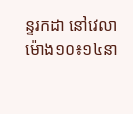ន្ទរកដា នៅវេលាម៉ោង១០៖១៤នា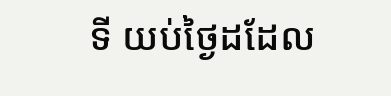ទី យប់ថ្ងៃដដែល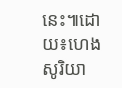នេះ៕ដោយ៖ហេង សូរិយា